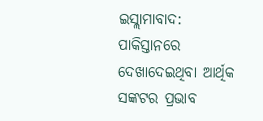ଇସ୍ଲାମାବାଦ: ପାକିସ୍ତାନରେ ଦେଖାଦେଇଥିବା ଆର୍ଥିକ ସଙ୍କଟର ପ୍ରଭାବ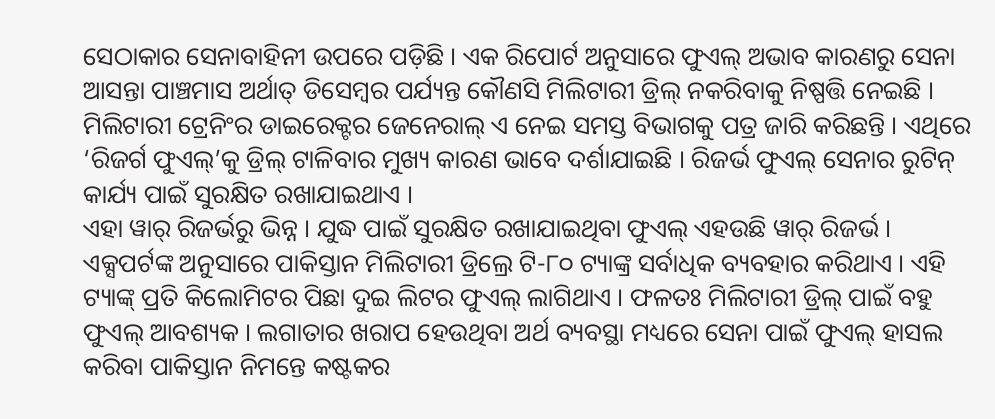ସେଠାକାର ସେନାବାହିନୀ ଉପରେ ପଡ଼ିଛି । ଏକ ରିପୋର୍ଟ ଅନୁସାରେ ଫୁଏଲ୍ ଅଭାବ କାରଣରୁ ସେନା ଆସନ୍ତା ପାଞ୍ଚମାସ ଅର୍ଥାତ୍ ଡିସେମ୍ବର ପର୍ଯ୍ୟନ୍ତ କୌଣସି ମିଲିଟାରୀ ଡ୍ରିଲ୍ ନକରିବାକୁ ନିଷ୍ପତ୍ତି ନେଇଛି । ମିଲିଟାରୀ ଟ୍ରେନିଂର ଡାଇରେକ୍ଟର ଜେନେରାଲ୍ ଏ ନେଇ ସମସ୍ତ ବିଭାଗକୁ ପତ୍ର ଜାରି କରିଛନ୍ତି । ଏଥିରେ ‘ରିଜର୍ଗ ଫୁଏଲ୍’କୁ ଡ୍ରିଲ୍ ଟାଳିବାର ମୁଖ୍ୟ କାରଣ ଭାବେ ଦର୍ଶାଯାଇଛି । ରିଜର୍ଭ ଫୁଏଲ୍ ସେନାର ରୁଟିନ୍ କାର୍ଯ୍ୟ ପାଇଁ ସୁରକ୍ଷିତ ରଖାଯାଇଥାଏ ।
ଏହା ୱାର୍ ରିଜର୍ଭରୁ ଭିନ୍ନ । ଯୁଦ୍ଧ ପାଇଁ ସୁରକ୍ଷିତ ରଖାଯାଇଥିବା ଫୁଏଲ୍ ଏହଉଛି ୱାର୍ ରିଜର୍ଭ । ଏକ୍ସପର୍ଟଙ୍କ ଅନୁସାରେ ପାକିସ୍ତାନ ମିଲିଟାରୀ ଡ୍ରିଲ୍ରେ ଟି-୮୦ ଟ୍ୟାଙ୍କ୍ର ସର୍ବାଧିକ ବ୍ୟବହାର କରିଥାଏ । ଏହି ଟ୍ୟାଙ୍କ୍ ପ୍ରତି କିଲୋମିଟର ପିଛା ଦୁଇ ଲିଟର ଫୁଏଲ୍ ଲାଗିଥାଏ । ଫଳତଃ ମିଲିଟାରୀ ଡ୍ରିଲ୍ ପାଇଁ ବହୁ ଫୁଏଲ୍ ଆବଶ୍ୟକ । ଲଗାତାର ଖରାପ ହେଉଥିବା ଅର୍ଥ ବ୍ୟବସ୍ଥା ମଧ୍ୟରେ ସେନା ପାଇଁ ଫୁଏଲ୍ ହାସଲ କରିବା ପାକିସ୍ତାନ ନିମନ୍ତେ କଷ୍ଟକର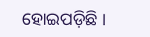ହୋଇପଡ଼ିଛି ।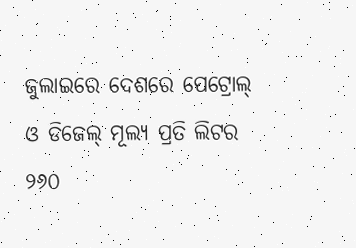ଜୁଲାଇରେ ଦେଶରେ ପେଟ୍ରୋଲ୍ ଓ ଡିଜେଲ୍ ମୂଲ୍ୟ ପ୍ରତି ଲିଟର ୨୬୦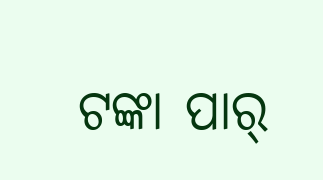ଟଙ୍କା ପାର୍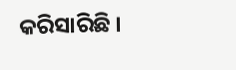କରିସାରିଛି ।